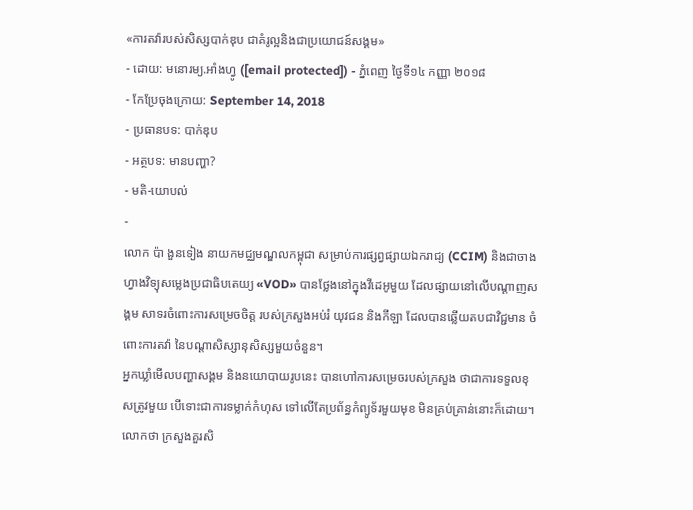«ការតវ៉ារបស់សិស្សបាក់ឌុប ជាគំរូល្អនិងជាប្រយោជន៍សង្គម»
- ដោយ: មនោរម្យ.អាំងហ្វូ ([email protected]) - ភ្នំពេញ ថ្ងៃទី១៤ កញ្ញា ២០១៨
- កែប្រែចុងក្រោយ: September 14, 2018
- ប្រធានបទ: បាក់ឌុប
- អត្ថបទ: មានបញ្ហា?
- មតិ-យោបល់
-
លោក ប៉ា ងួនទៀង នាយកមជ្ឈមណ្ឌលកម្ពុជា សម្រាប់ការផ្សព្វផ្សាយឯករាជ្យ (CCIM) និងជាចាងហ្វាងវិទ្យុសម្លេងប្រជាធិបតេយ្យ «VOD» បានថ្លែងនៅក្នុងវីដេអូមួយ ដែលផ្សាយនៅលើបណ្ដាញសង្គម សាទរចំពោះការសម្រេចចិត្ត របស់ក្រសួងអប់រំ យុវជន និងកីឡា ដែលបានឆ្លើយតបជាវិជ្ជមាន ចំពោះការតវ៉ា នៃបណ្ដាសិស្សានុសិស្សមួយចំនួន។
អ្នកឃ្លាំមើលបញ្ហាសង្គម និងនយោបាយរូបនេះ បានហៅការសម្រេចរបស់ក្រសួង ថាជាការទទួលខុសត្រូវមួយ បើទោះជាការទម្លាក់កំហុស ទៅលើតែប្រព័ន្ធកំព្យូទ័រមួយមុខ មិនគ្រប់គ្រាន់នោះក៏ដោយ។ លោកថា ក្រសួងគួរសិ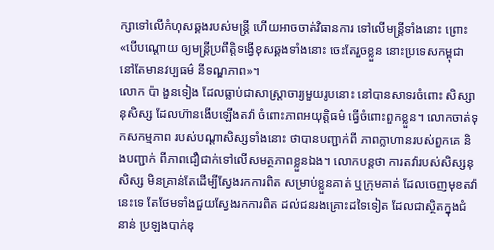ក្សាទៅលើកំហុសឆ្គងរបស់មន្ត្រី ហើយអាចចាត់វិធានការ ទៅលើមន្ត្រីទាំងនោះ ព្រោះ «បើបណ្ដោយ ឲ្យមន្ត្រីប្រពឹត្តិទង្វើខុសឆ្គងទាំងនោះ ចេះតែរួចខ្លួន នោះប្រទេសកម្ពុជា នៅតែមានវប្បធម៌ នីទណ្ឌភាព»។
លោក ប៉ា ងួនទៀង ដែលធ្លាប់ជាសាស្ត្រាចារ្យមួយរូបនោះ នៅបានសាទរចំពោះ សិស្សានុសិស្ស ដែលហ៊ានងើបឡើងតវ៉ា ចំពោះភាពអយុត្តិធម៌ ធ្វើចំពោះពួកខ្លួន។ លោកចាត់ទុកសកម្មភាព របស់បណ្ដាសិស្សទាំងនោះ ថាបានបញ្ជាក់ពី ភាពក្លាហានរបស់ពួកគេ និងបញ្ជាក់ ពីភាពជឿជាក់ទៅលើសមត្ថភាពខ្លួនឯង។ លោកបន្តថា ការតវ៉ារបស់សិស្សនុសិស្ស មិនគ្រាន់តែដើម្បីស្វែងរកការពិត សម្រាប់ខ្លួនគាត់ ឬក្រុមគាត់ ដែលចេញមុខតវ៉ានេះទេ តែថែមទាំងជួយស្វែងរកការពិត ដល់ជនរងគ្រោះដទៃទៀត ដែលជាស្ថិតក្នុងជំនាន់ ប្រឡងបាក់ឌុ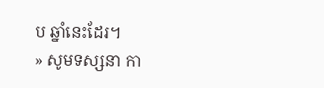ប ឆ្នាំនេះដែរ។
» សូមទស្សនា កា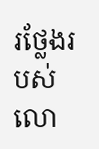រថ្លែងរបស់លោ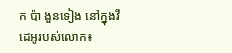ក ប៉ា ងួនទៀង នៅក្នុងវីដេអូរបស់លោក៖